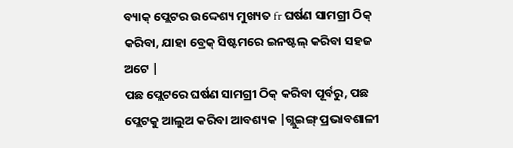ବ୍ୟାକ୍ ପ୍ଲେଟର ଉଦ୍ଦେଶ୍ୟ ମୁଖ୍ୟତ fr ଘର୍ଷଣ ସାମଗ୍ରୀ ଠିକ୍ କରିବା, ଯାହା ବ୍ରେକ୍ ସିଷ୍ଟମରେ ଇନଷ୍ଟଲ୍ କରିବା ସହଜ ଅଟେ |
ପଛ ପ୍ଲେଟରେ ଘର୍ଷଣ ସାମଗ୍ରୀ ଠିକ୍ କରିବା ପୂର୍ବରୁ, ପଛ ପ୍ଲେଟକୁ ଆଲୁଅ କରିବା ଆବଶ୍ୟକ |ଗ୍ଲୁଇଙ୍ଗ୍ ପ୍ରଭାବଶାଳୀ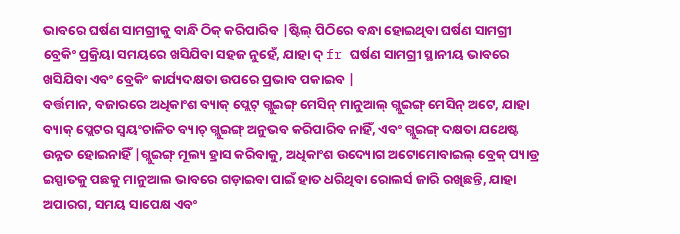ଭାବରେ ଘର୍ଷଣ ସାମଗ୍ରୀକୁ ବାନ୍ଧି ଠିକ୍ କରିପାରିବ |ଷ୍ଟିଲ୍ ପିଠିରେ ବନ୍ଧା ହୋଇଥିବା ଘର୍ଷଣ ସାମଗ୍ରୀ ବ୍ରେକିଂ ପ୍ରକ୍ରିୟା ସମୟରେ ଖସିଯିବା ସହଜ ନୁହେଁ, ଯାହା ଦ୍ fr ଘର୍ଷଣ ସାମଗ୍ରୀ ସ୍ଥାନୀୟ ଭାବରେ ଖସିଯିବା ଏବଂ ବ୍ରେକିଂ କାର୍ଯ୍ୟଦକ୍ଷତା ଉପରେ ପ୍ରଭାବ ପକାଇବ |
ବର୍ତ୍ତମାନ, ବଜାରରେ ଅଧିକାଂଶ ବ୍ୟାକ୍ ପ୍ଲେଟ୍ ଗ୍ଲୁଇଙ୍ଗ୍ ମେସିନ୍ ମାନୁଆଲ୍ ଗ୍ଲୁଇଙ୍ଗ୍ ମେସିନ୍ ଅଟେ, ଯାହା ବ୍ୟାକ୍ ପ୍ଲେଟର ସ୍ୱୟଂଚାଳିତ ବ୍ୟାଚ୍ ଗ୍ଲୁଇଙ୍ଗ୍ ଅନୁଭବ କରିପାରିବ ନାହିଁ, ଏବଂ ଗ୍ଲୁଇଙ୍ଗ୍ ଦକ୍ଷତା ଯଥେଷ୍ଟ ଉନ୍ନତ ହୋଇନାହିଁ |ଗ୍ଲୁଇଙ୍ଗ୍ ମୂଲ୍ୟ ହ୍ରାସ କରିବାକୁ, ଅଧିକାଂଶ ଉଦ୍ୟୋଗ ଅଟୋମୋବାଇଲ୍ ବ୍ରେକ୍ ପ୍ୟାଡ୍ର ଇସ୍ପାତକୁ ପଛକୁ ମାନୁଆଲ ଭାବରେ ଗଡ଼ାଇବା ପାଇଁ ହାତ ଧରିଥିବା ରୋଲର୍ସ ଜାରି ରଖିଛନ୍ତି, ଯାହା ଅପାରଗ, ସମୟ ସାପେକ୍ଷ ଏବଂ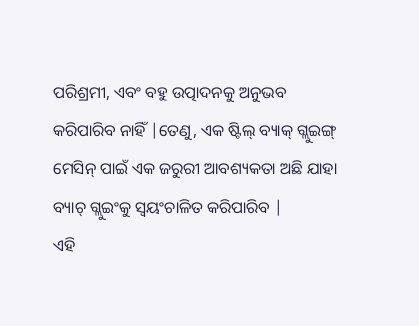ପରିଶ୍ରମୀ, ଏବଂ ବହୁ ଉତ୍ପାଦନକୁ ଅନୁଭବ କରିପାରିବ ନାହିଁ |ତେଣୁ, ଏକ ଷ୍ଟିଲ୍ ବ୍ୟାକ୍ ଗ୍ଲୁଇଙ୍ଗ୍ ମେସିନ୍ ପାଇଁ ଏକ ଜରୁରୀ ଆବଶ୍ୟକତା ଅଛି ଯାହା ବ୍ୟାଚ୍ ଗ୍ଲୁଇଂକୁ ସ୍ୱୟଂଚାଳିତ କରିପାରିବ |
ଏହି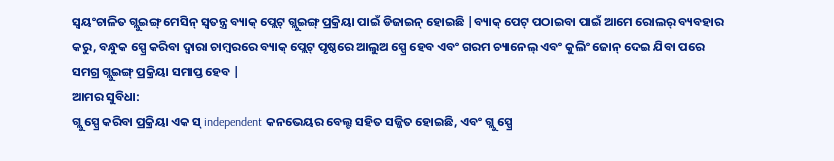ସ୍ୱୟଂଚାଳିତ ଗ୍ଲୁଇଙ୍ଗ୍ ମେସିନ୍ ସ୍ୱତନ୍ତ୍ର ବ୍ୟାକ୍ ପ୍ଲେଟ୍ ଗ୍ଲୁଇଙ୍ଗ୍ ପ୍ରକ୍ରିୟା ପାଇଁ ଡିଜାଇନ୍ ହୋଇଛି |ବ୍ୟାକ୍ ପେଟ୍ ପଠାଇବା ପାଇଁ ଆମେ ରୋଲର୍ ବ୍ୟବହାର କରୁ, ବନ୍ଧୁକ ସ୍ପ୍ରେ କରିବା ଦ୍ୱାରା ଚାମ୍ବରରେ ବ୍ୟାକ୍ ପ୍ଲେଟ୍ ପୃଷ୍ଠରେ ଆଲୁଅ ସ୍ପ୍ରେ ହେବ ଏବଂ ଗରମ ଚ୍ୟାନେଲ୍ ଏବଂ କୁଲିଂ ଜୋନ୍ ଦେଇ ଯିବା ପରେ ସମଗ୍ର ଗ୍ଲୁଇଙ୍ଗ୍ ପ୍ରକ୍ରିୟା ସମାପ୍ତ ହେବ |
ଆମର ସୁବିଧା:
ଗ୍ଲୁ ସ୍ପ୍ରେ କରିବା ପ୍ରକ୍ରିୟା ଏକ ସ୍ independent କନଭେୟର ବେଲ୍ଟ ସହିତ ସଜ୍ଜିତ ହୋଇଛି, ଏବଂ ଗ୍ଲୁ ସ୍ପ୍ରେ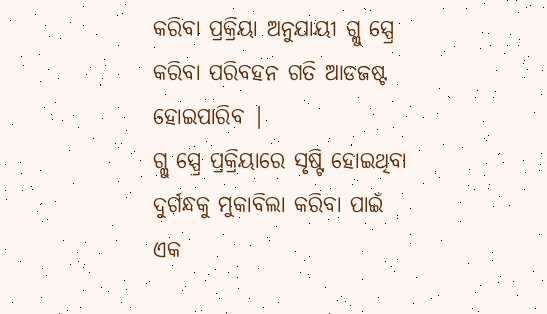କରିବା ପ୍ରକ୍ରିୟା ଅନୁଯାୟୀ ଗ୍ଲୁ ସ୍ପ୍ରେ କରିବା ପରିବହନ ଗତି ଆଡଜଷ୍ଟ ହୋଇପାରିବ |
ଗ୍ଲୁ ସ୍ପ୍ରେ ପ୍ରକ୍ରିୟାରେ ସୃଷ୍ଟି ହୋଇଥିବା ଦୁର୍ଗନ୍ଧକୁ ମୁକାବିଲା କରିବା ପାଇଁ ଏକ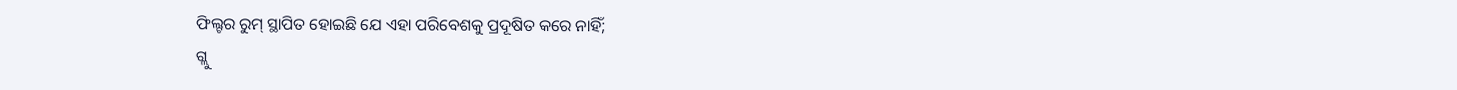ଫିଲ୍ଟର ରୁମ୍ ସ୍ଥାପିତ ହୋଇଛି ଯେ ଏହା ପରିବେଶକୁ ପ୍ରଦୂଷିତ କରେ ନାହିଁ;
ଗ୍ଲୁ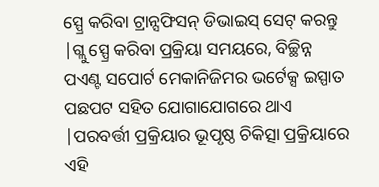ସ୍ପ୍ରେ କରିବା ଟ୍ରାନ୍ସଫିସନ୍ ଡିଭାଇସ୍ ସେଟ୍ କରନ୍ତୁ |ଗ୍ଲୁ ସ୍ପ୍ରେ କରିବା ପ୍ରକ୍ରିୟା ସମୟରେ, ବିଚ୍ଛିନ୍ନ ପଏଣ୍ଟ ସପୋର୍ଟ ମେକାନିଜିମର ଭର୍ଟେକ୍ସ ଇସ୍ପାତ ପଛପଟ ସହିତ ଯୋଗାଯୋଗରେ ଥାଏ |ପରବର୍ତ୍ତୀ ପ୍ରକ୍ରିୟାର ଭୂପୃଷ୍ଠ ଚିକିତ୍ସା ପ୍ରକ୍ରିୟାରେ ଏହି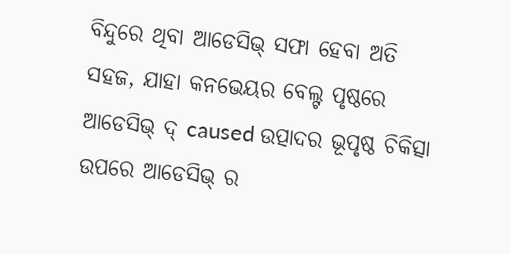ବିନ୍ଦୁରେ ଥିବା ଆଡେସିଭ୍ ସଫା ହେବା ଅତି ସହଜ, ଯାହା କନଭେୟର ବେଲ୍ଟ ପୃଷ୍ଠରେ ଆଡେସିଭ୍ ଦ୍ caused ଉତ୍ପାଦର ଭୂପୃଷ୍ଠ ଚିକିତ୍ସା ଉପରେ ଆଡେସିଭ୍ ର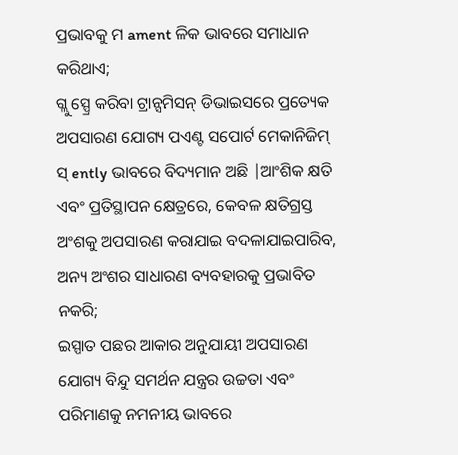ପ୍ରଭାବକୁ ମ ament ଳିକ ଭାବରେ ସମାଧାନ କରିଥାଏ;
ଗ୍ଲୁ ସ୍ପ୍ରେ କରିବା ଟ୍ରାନ୍ସମିସନ୍ ଡିଭାଇସରେ ପ୍ରତ୍ୟେକ ଅପସାରଣ ଯୋଗ୍ୟ ପଏଣ୍ଟ ସପୋର୍ଟ ମେକାନିଜିମ୍ ସ୍ ently ଭାବରେ ବିଦ୍ୟମାନ ଅଛି |ଆଂଶିକ କ୍ଷତି ଏବଂ ପ୍ରତିସ୍ଥାପନ କ୍ଷେତ୍ରରେ, କେବଳ କ୍ଷତିଗ୍ରସ୍ତ ଅଂଶକୁ ଅପସାରଣ କରାଯାଇ ବଦଳାଯାଇପାରିବ, ଅନ୍ୟ ଅଂଶର ସାଧାରଣ ବ୍ୟବହାରକୁ ପ୍ରଭାବିତ ନକରି;
ଇସ୍ପାତ ପଛର ଆକାର ଅନୁଯାୟୀ ଅପସାରଣ ଯୋଗ୍ୟ ବିନ୍ଦୁ ସମର୍ଥନ ଯନ୍ତ୍ରର ଉଚ୍ଚତା ଏବଂ ପରିମାଣକୁ ନମନୀୟ ଭାବରେ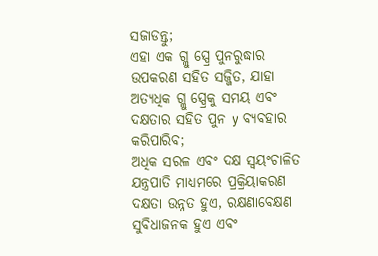ସଜାଡନ୍ତୁ;
ଏହା ଏକ ଗ୍ଲୁ ସ୍ପ୍ରେ ପୁନରୁଦ୍ଧାର ଉପକରଣ ସହିତ ସଜ୍ଜିତ, ଯାହା ଅତ୍ୟଧିକ ଗ୍ଲୁ ସ୍ପ୍ରେକୁ ସମୟ ଏବଂ ଦକ୍ଷତାର ସହିତ ପୁନ y ବ୍ୟବହାର କରିପାରିବ;
ଅଧିକ ସରଳ ଏବଂ ଦକ୍ଷ ସ୍ୱୟଂଚାଳିତ ଯନ୍ତ୍ରପାତି ମାଧ୍ୟମରେ ପ୍ରକ୍ରିୟାକରଣ ଦକ୍ଷତା ଉନ୍ନତ ହୁଏ, ରକ୍ଷଣାବେକ୍ଷଣ ସୁବିଧାଜନକ ହୁଏ ଏବଂ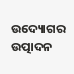ଉଦ୍ୟୋଗର ଉତ୍ପାଦନ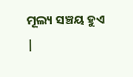ମୂଲ୍ୟ ସଞ୍ଚୟ ହୁଏ |